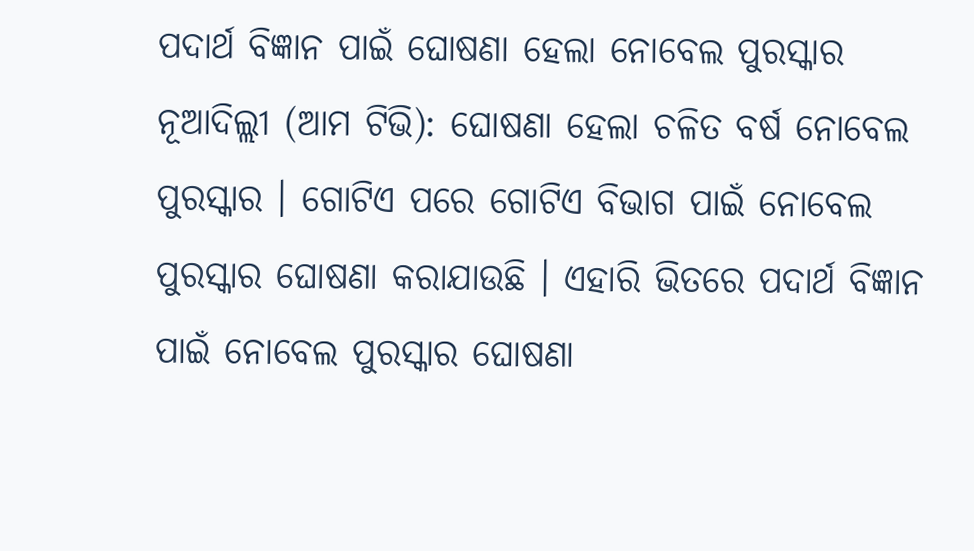ପଦାର୍ଥ ବିଜ୍ଞାନ ପାଇଁ ଘୋଷଣା ହେଲା ନୋବେଲ ପୁରସ୍କାର
ନୂଆଦିଲ୍ଲୀ (ଆମ ଟିଭି): ଘୋଷଣା ହେଲା ଚଳିତ ବର୍ଷ ନୋବେଲ ପୁରସ୍କାର । ଗୋଟିଏ ପରେ ଗୋଟିଏ ବିଭାଗ ପାଇଁ ନୋବେଲ ପୁରସ୍କାର ଘୋଷଣା କରାଯାଉଛି । ଏହାରି ଭିତରେ ପଦାର୍ଥ ବିଜ୍ଞାନ ପାଇଁ ନୋବେଲ ପୁରସ୍କାର ଘୋଷଣା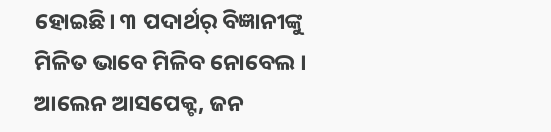ହୋଇଛି। ୩ ପଦାର୍ଥର୍ ବିଜ୍ଞାନୀଙ୍କୁ ମିଳିତ ଭାବେ ମିଳିବ ନୋବେଲ । ଆଲେନ ଆସପେକ୍ଟ, ଜନ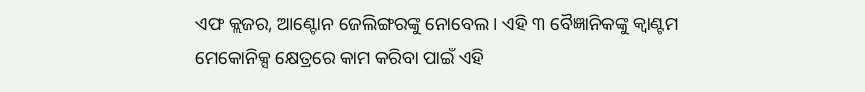ଏଫ କ୍ଲଜର, ଆଣ୍ଟୋନ ଜେଲିଙ୍ଗରଙ୍କୁ ନୋବେଲ । ଏହି ୩ ବୈଜ୍ଞାନିକଙ୍କୁ କ୍ୱାଣ୍ଟମ ମେକୋନିକ୍ସ କ୍ଷେତ୍ରରେ କାମ କରିବା ପାଇଁ ଏହି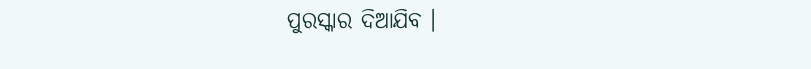ପୁରସ୍କାର ଦିଆଯିବ ।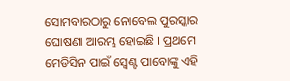ସୋମବାରଠାରୁ ନୋବେଲ ପୁରସ୍କାର ଘୋଷଣା ଆରମ୍ଭ ହୋଇଛି । ପ୍ରଥମେ ମେଡିସିନ ପାଇଁ ସ୍ୱେଣ୍ଟ ପାବୋଙ୍କୁ ଏହି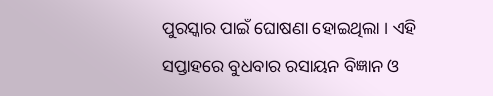ପୁରସ୍କାର ପାଇଁ ଘୋଷଣା ହୋଇଥିଲା । ଏହି ସପ୍ତାହରେ ବୁଧବାର ରସାୟନ ବିଜ୍ଞାନ ଓ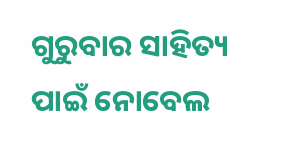ଗୁରୁବାର ସାହିତ୍ୟ ପାଇଁ ନୋବେଲ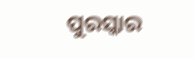ପୁରସ୍କାର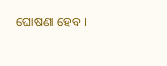ଘୋଷଣା ହେବ ।